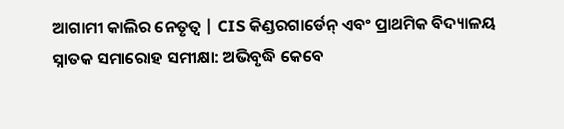ଆଗାମୀ କାଲିର ନେତୃତ୍ୱ | CIS କିଣ୍ଡରଗାର୍ଡେନ୍ ଏବଂ ପ୍ରାଥମିକ ବିଦ୍ୟାଳୟ ସ୍ନାତକ ସମାରୋହ ସମୀକ୍ଷା: ଅଭିବୃଦ୍ଧି କେବେ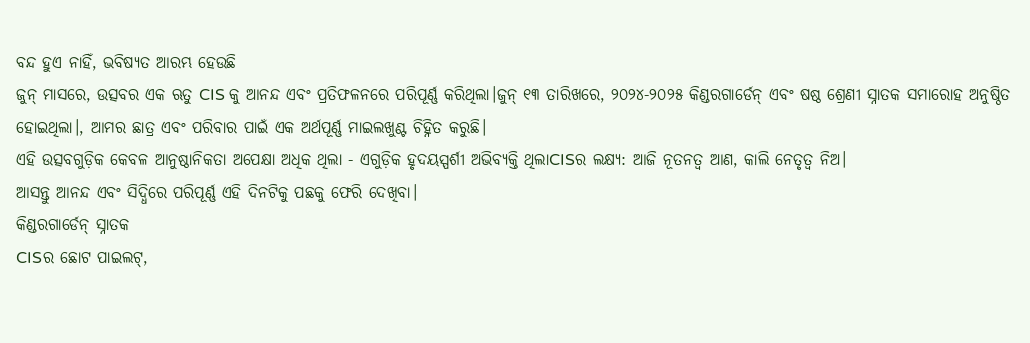ବନ୍ଦ ହୁଏ ନାହିଁ, ଭବିଷ୍ୟତ ଆରମ୍ଭ ହେଉଛି
ଜୁନ୍ ମାସରେ, ଉତ୍ସବର ଏକ ଋତୁ CIS କୁ ଆନନ୍ଦ ଏବଂ ପ୍ରତିଫଳନରେ ପରିପୂର୍ଣ୍ଣ କରିଥିଲା।ଜୁନ୍ ୧୩ ତାରିଖରେ, ୨୦୨୪-୨୦୨୫ କିଣ୍ଡରଗାର୍ଡେନ୍ ଏବଂ ଷଷ୍ଠ ଶ୍ରେଣୀ ସ୍ନାତକ ସମାରୋହ ଅନୁଷ୍ଠିତ ହୋଇଥିଲା।, ଆମର ଛାତ୍ର ଏବଂ ପରିବାର ପାଇଁ ଏକ ଅର୍ଥପୂର୍ଣ୍ଣ ମାଇଲଖୁଣ୍ଟ ଚିହ୍ନିତ କରୁଛି।
ଏହି ଉତ୍ସବଗୁଡ଼ିକ କେବଳ ଆନୁଷ୍ଠାନିକତା ଅପେକ୍ଷା ଅଧିକ ଥିଲା - ଏଗୁଡ଼ିକ ହୃଦୟସ୍ପର୍ଶୀ ଅଭିବ୍ୟକ୍ତି ଥିଲାCISର ଲକ୍ଷ୍ୟ: ଆଜି ନୂତନତ୍ୱ ଆଣ, କାଲି ନେତୃତ୍ୱ ନିଅ।
ଆସନ୍ତୁ ଆନନ୍ଦ ଏବଂ ସିଦ୍ଧିରେ ପରିପୂର୍ଣ୍ଣ ଏହି ଦିନଟିକୁ ପଛକୁ ଫେରି ଦେଖିବା।
କିଣ୍ଡରଗାର୍ଡେନ୍ ସ୍ନାତକ
CISର ଛୋଟ ପାଇଲଟ୍,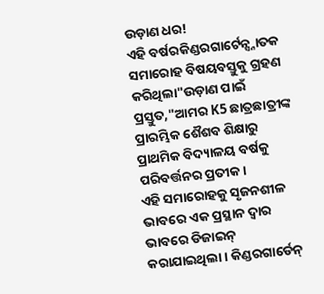ଉଡ଼ାଣ ଧର!
ଏହି ବର୍ଷରକିଣ୍ଡରଗାର୍ଟେନ୍ସ୍ନାତକ ସମାରୋହ ବିଷୟବସ୍ତୁକୁ ଗ୍ରହଣ କରିଥିଲା"ଉଡ଼ାଣ ପାଇଁ ପ୍ରସ୍ତୁତ,"ଆମର K5 ଛାତ୍ରଛାତ୍ରୀଙ୍କ ପ୍ରାରମ୍ଭିକ ଶୈଶବ ଶିକ୍ଷାରୁ ପ୍ରାଥମିକ ବିଦ୍ୟାଳୟ ବର୍ଷକୁ ପରିବର୍ତ୍ତନର ପ୍ରତୀକ।
ଏହି ସମାରୋହକୁ ସୃଜନଶୀଳ ଭାବରେ ଏକ ପ୍ରସ୍ଥାନ ଦ୍ୱାର ଭାବରେ ଡିଜାଇନ୍ କରାଯାଇଥିଲା। କିଣ୍ଡରଗାର୍ଡେନ୍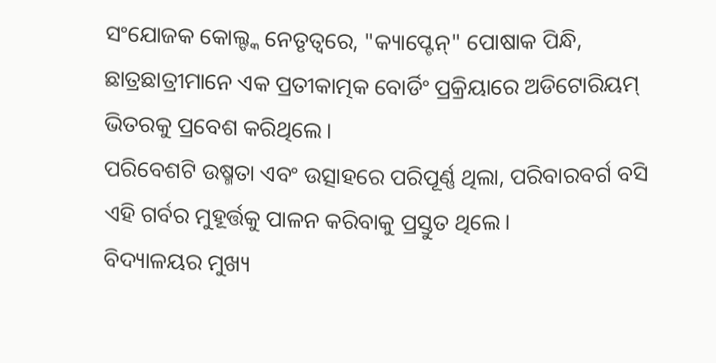ସଂଯୋଜକ କୋଲ୍ଙ୍କ ନେତୃତ୍ୱରେ, "କ୍ୟାପ୍ଟେନ୍" ପୋଷାକ ପିନ୍ଧି, ଛାତ୍ରଛାତ୍ରୀମାନେ ଏକ ପ୍ରତୀକାତ୍ମକ ବୋର୍ଡିଂ ପ୍ରକ୍ରିୟାରେ ଅଡିଟୋରିୟମ୍ ଭିତରକୁ ପ୍ରବେଶ କରିଥିଲେ।
ପରିବେଶଟି ଉଷ୍ମତା ଏବଂ ଉତ୍ସାହରେ ପରିପୂର୍ଣ୍ଣ ଥିଲା, ପରିବାରବର୍ଗ ବସି ଏହି ଗର୍ବର ମୁହୂର୍ତ୍ତକୁ ପାଳନ କରିବାକୁ ପ୍ରସ୍ତୁତ ଥିଲେ।
ବିଦ୍ୟାଳୟର ମୁଖ୍ୟ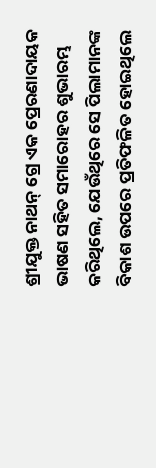ଶ୍ରୀଯୁକ୍ତ ନାଥନ୍ ଗ୍ରେ ଏକ ପ୍ରେରଣାଦାୟକ ଭାଷଣ ସହିତ ସମାରୋହର ଶୁଭାରମ୍ଭ କରିଥିଲେ, ଯେଉଁଥିରେ ସେ ପିଲାମାନଙ୍କ ବିକାଶ ଉପରେ ପ୍ରତିଫଳିତ ହୋଇଥିଲେ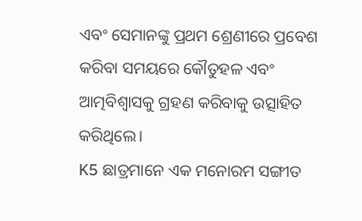ଏବଂ ସେମାନଙ୍କୁ ପ୍ରଥମ ଶ୍ରେଣୀରେ ପ୍ରବେଶ କରିବା ସମୟରେ କୌତୁହଳ ଏବଂ ଆତ୍ମବିଶ୍ୱାସକୁ ଗ୍ରହଣ କରିବାକୁ ଉତ୍ସାହିତ କରିଥିଲେ।
K5 ଛାତ୍ରମାନେ ଏକ ମନୋରମ ସଙ୍ଗୀତ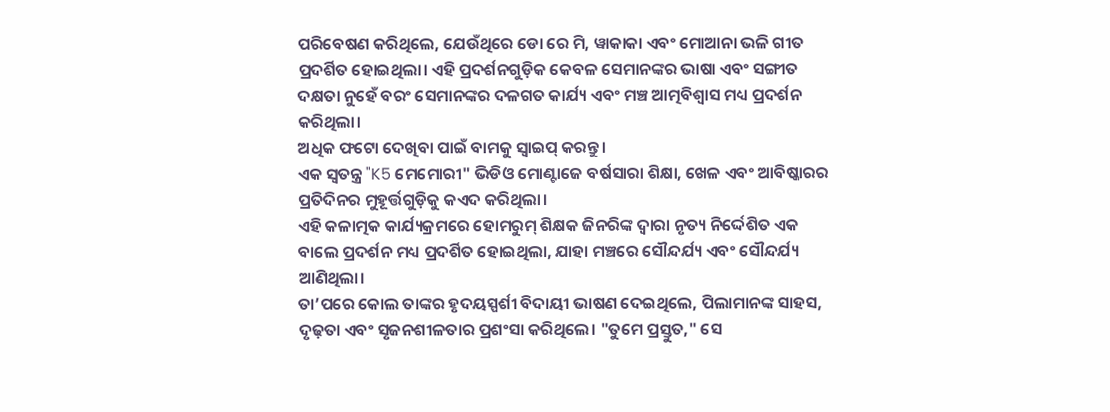ପରିବେଷଣ କରିଥିଲେ, ଯେଉଁଥିରେ ଡୋ ରେ ମି, ୱାକାକା ଏବଂ ମୋଆନା ଭଳି ଗୀତ ପ୍ରଦର୍ଶିତ ହୋଇଥିଲା। ଏହି ପ୍ରଦର୍ଶନଗୁଡ଼ିକ କେବଳ ସେମାନଙ୍କର ଭାଷା ଏବଂ ସଙ୍ଗୀତ ଦକ୍ଷତା ନୁହେଁ ବରଂ ସେମାନଙ୍କର ଦଳଗତ କାର୍ଯ୍ୟ ଏବଂ ମଞ୍ଚ ଆତ୍ମବିଶ୍ୱାସ ମଧ୍ୟ ପ୍ରଦର୍ଶନ କରିଥିଲା।
ଅଧିକ ଫଟୋ ଦେଖିବା ପାଇଁ ବାମକୁ ସ୍ୱାଇପ୍ କରନ୍ତୁ।
ଏକ ସ୍ୱତନ୍ତ୍ର "K5 ମେମୋରୀ" ଭିଡିଓ ମୋଣ୍ଟାଜେ ବର୍ଷସାରା ଶିକ୍ଷା, ଖେଳ ଏବଂ ଆବିଷ୍କାରର ପ୍ରତିଦିନର ମୁହୂର୍ତ୍ତଗୁଡ଼ିକୁ କଏଦ କରିଥିଲା।
ଏହି କଳାତ୍ମକ କାର୍ଯ୍ୟକ୍ରମରେ ହୋମରୁମ୍ ଶିକ୍ଷକ ଜିନରିଙ୍କ ଦ୍ୱାରା ନୃତ୍ୟ ନିର୍ଦ୍ଦେଶିତ ଏକ ବାଲେ ପ୍ରଦର୍ଶନ ମଧ୍ୟ ପ୍ରଦର୍ଶିତ ହୋଇଥିଲା, ଯାହା ମଞ୍ଚରେ ସୌନ୍ଦର୍ଯ୍ୟ ଏବଂ ସୌନ୍ଦର୍ଯ୍ୟ ଆଣିଥିଲା।
ତା’ପରେ କୋଲ ତାଙ୍କର ହୃଦୟସ୍ପର୍ଶୀ ବିଦାୟୀ ଭାଷଣ ଦେଇଥିଲେ, ପିଲାମାନଙ୍କ ସାହସ, ଦୃଢ଼ତା ଏବଂ ସୃଜନଶୀଳତାର ପ୍ରଶଂସା କରିଥିଲେ। "ତୁମେ ପ୍ରସ୍ତୁତ," ସେ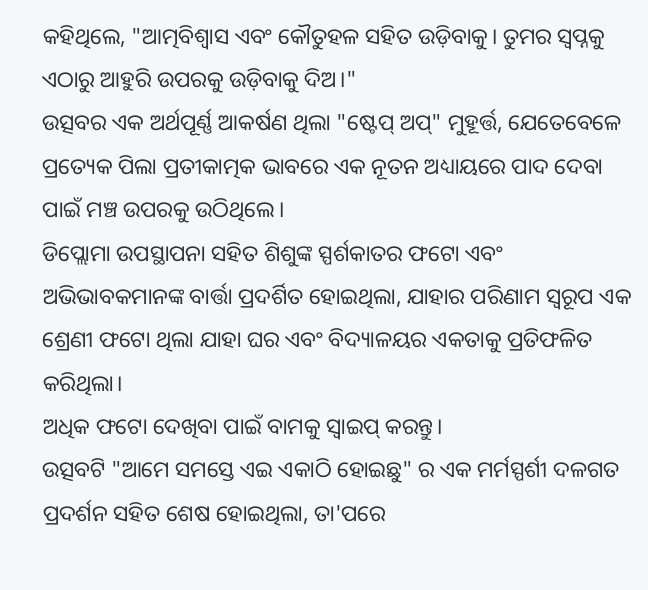କହିଥିଲେ, "ଆତ୍ମବିଶ୍ୱାସ ଏବଂ କୌତୁହଳ ସହିତ ଉଡ଼ିବାକୁ। ତୁମର ସ୍ୱପ୍ନକୁ ଏଠାରୁ ଆହୁରି ଉପରକୁ ଉଡ଼ିବାକୁ ଦିଅ।"
ଉତ୍ସବର ଏକ ଅର୍ଥପୂର୍ଣ୍ଣ ଆକର୍ଷଣ ଥିଲା "ଷ୍ଟେପ୍ ଅପ୍" ମୁହୂର୍ତ୍ତ, ଯେତେବେଳେ ପ୍ରତ୍ୟେକ ପିଲା ପ୍ରତୀକାତ୍ମକ ଭାବରେ ଏକ ନୂତନ ଅଧ୍ୟାୟରେ ପାଦ ଦେବା ପାଇଁ ମଞ୍ଚ ଉପରକୁ ଉଠିଥିଲେ।
ଡିପ୍ଲୋମା ଉପସ୍ଥାପନା ସହିତ ଶିଶୁଙ୍କ ସ୍ପର୍ଶକାତର ଫଟୋ ଏବଂ ଅଭିଭାବକମାନଙ୍କ ବାର୍ତ୍ତା ପ୍ରଦର୍ଶିତ ହୋଇଥିଲା, ଯାହାର ପରିଣାମ ସ୍ୱରୂପ ଏକ ଶ୍ରେଣୀ ଫଟୋ ଥିଲା ଯାହା ଘର ଏବଂ ବିଦ୍ୟାଳୟର ଏକତାକୁ ପ୍ରତିଫଳିତ କରିଥିଲା।
ଅଧିକ ଫଟୋ ଦେଖିବା ପାଇଁ ବାମକୁ ସ୍ୱାଇପ୍ କରନ୍ତୁ।
ଉତ୍ସବଟି "ଆମେ ସମସ୍ତେ ଏଇ ଏକାଠି ହୋଇଛୁ" ର ଏକ ମର୍ମସ୍ପର୍ଶୀ ଦଳଗତ ପ୍ରଦର୍ଶନ ସହିତ ଶେଷ ହୋଇଥିଲା, ତା'ପରେ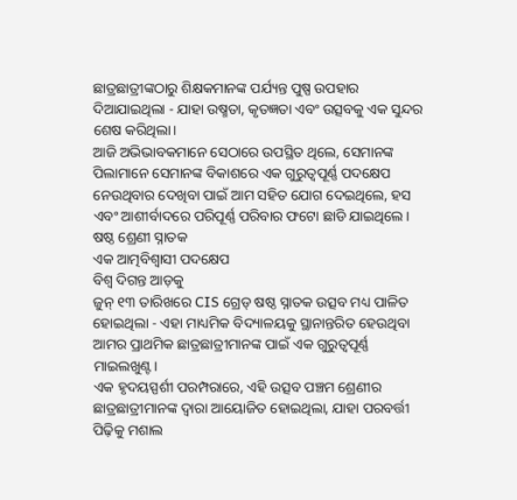ଛାତ୍ରଛାତ୍ରୀଙ୍କଠାରୁ ଶିକ୍ଷକମାନଙ୍କ ପର୍ଯ୍ୟନ୍ତ ପୁଷ୍ପ ଉପହାର ଦିଆଯାଇଥିଲା - ଯାହା ଉଷ୍ମତା, କୃତଜ୍ଞତା ଏବଂ ଉତ୍ସବକୁ ଏକ ସୁନ୍ଦର ଶେଷ କରିଥିଲା।
ଆଜି ଅଭିଭାବକମାନେ ସେଠାରେ ଉପସ୍ଥିତ ଥିଲେ, ସେମାନଙ୍କ ପିଲାମାନେ ସେମାନଙ୍କ ବିକାଶରେ ଏକ ଗୁରୁତ୍ୱପୂର୍ଣ୍ଣ ପଦକ୍ଷେପ ନେଉଥିବାର ଦେଖିବା ପାଇଁ ଆମ ସହିତ ଯୋଗ ଦେଇଥିଲେ, ହସ ଏବଂ ଆଶୀର୍ବାଦରେ ପରିପୂର୍ଣ୍ଣ ପରିବାର ଫଟୋ ଛାଡି ଯାଇଥିଲେ।
ଷଷ୍ଠ ଶ୍ରେଣୀ ସ୍ନାତକ
ଏକ ଆତ୍ମବିଶ୍ୱାସୀ ପଦକ୍ଷେପ
ବିଶ୍ୱ ଦିଗନ୍ତ ଆଡ଼କୁ
ଜୁନ୍ ୧୩ ତାରିଖରେ CIS ଗ୍ରେଡ୍ ଷଷ୍ଠ ସ୍ନାତକ ଉତ୍ସବ ମଧ୍ୟ ପାଳିତ ହୋଇଥିଲା - ଏହା ମାଧ୍ୟମିକ ବିଦ୍ୟାଳୟକୁ ସ୍ଥାନାନ୍ତରିତ ହେଉଥିବା ଆମର ପ୍ରାଥମିକ ଛାତ୍ରଛାତ୍ରୀମାନଙ୍କ ପାଇଁ ଏକ ଗୁରୁତ୍ୱପୂର୍ଣ୍ଣ ମାଇଲଖୁଣ୍ଟ।
ଏକ ହୃଦୟସ୍ପର୍ଶୀ ପରମ୍ପରାରେ, ଏହି ଉତ୍ସବ ପଞ୍ଚମ ଶ୍ରେଣୀର ଛାତ୍ରଛାତ୍ରୀମାନଙ୍କ ଦ୍ୱାରା ଆୟୋଜିତ ହୋଇଥିଲା, ଯାହା ପରବର୍ତ୍ତୀ ପିଢ଼ିକୁ ମଶାଲ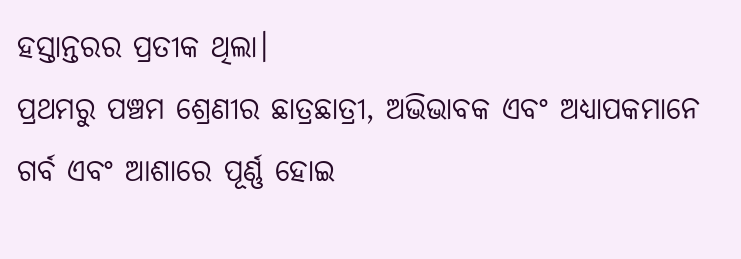ହସ୍ତାନ୍ତରର ପ୍ରତୀକ ଥିଲା।
ପ୍ରଥମରୁ ପଞ୍ଚମ ଶ୍ରେଣୀର ଛାତ୍ରଛାତ୍ରୀ, ଅଭିଭାବକ ଏବଂ ଅଧ୍ୟାପକମାନେ ଗର୍ବ ଏବଂ ଆଶାରେ ପୂର୍ଣ୍ଣ ହୋଇ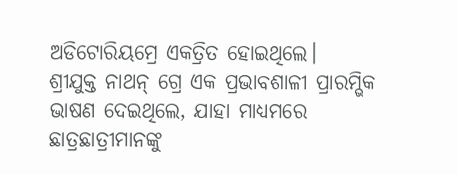ଅଡିଟୋରିୟମ୍ରେ ଏକତ୍ରିତ ହୋଇଥିଲେ।
ଶ୍ରୀଯୁକ୍ତ ନାଥନ୍ ଗ୍ରେ ଏକ ପ୍ରଭାବଶାଳୀ ପ୍ରାରମ୍ଭିକ ଭାଷଣ ଦେଇଥିଲେ, ଯାହା ମାଧ୍ୟମରେ ଛାତ୍ରଛାତ୍ରୀମାନଙ୍କୁ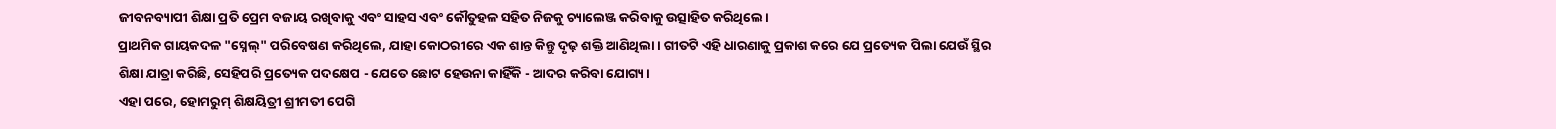ଜୀବନବ୍ୟାପୀ ଶିକ୍ଷା ପ୍ରତି ପ୍ରେମ ବଜାୟ ରଖିବାକୁ ଏବଂ ସାହସ ଏବଂ କୌତୁହଳ ସହିତ ନିଜକୁ ଚ୍ୟାଲେଞ୍ଜ କରିବାକୁ ଉତ୍ସାହିତ କରିଥିଲେ।
ପ୍ରାଥମିକ ଗାୟକଦଳ "ସ୍ନେଲ୍" ପରିବେଷଣ କରିଥିଲେ, ଯାହା କୋଠରୀରେ ଏକ ଶାନ୍ତ କିନ୍ତୁ ଦୃଢ଼ ଶକ୍ତି ଆଣିଥିଲା। ଗୀତଟି ଏହି ଧାରଣାକୁ ପ୍ରକାଶ କରେ ଯେ ପ୍ରତ୍ୟେକ ପିଲା ଯେଉଁ ସ୍ଥିର ଶିକ୍ଷା ଯାତ୍ରା କରିଛି, ସେହିପରି ପ୍ରତ୍ୟେକ ପଦକ୍ଷେପ - ଯେତେ ଛୋଟ ହେଉନା କାହିଁକି - ଆଦର କରିବା ଯୋଗ୍ୟ।
ଏହା ପରେ, ହୋମରୁମ୍ ଶିକ୍ଷୟିତ୍ରୀ ଶ୍ରୀମତୀ ପେଗି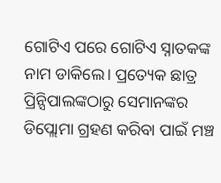ଗୋଟିଏ ପରେ ଗୋଟିଏ ସ୍ନାତକଙ୍କ ନାମ ଡାକିଲେ। ପ୍ରତ୍ୟେକ ଛାତ୍ର ପ୍ରିନ୍ସିପାଲଙ୍କଠାରୁ ସେମାନଙ୍କର ଡିପ୍ଲୋମା ଗ୍ରହଣ କରିବା ପାଇଁ ମଞ୍ଚ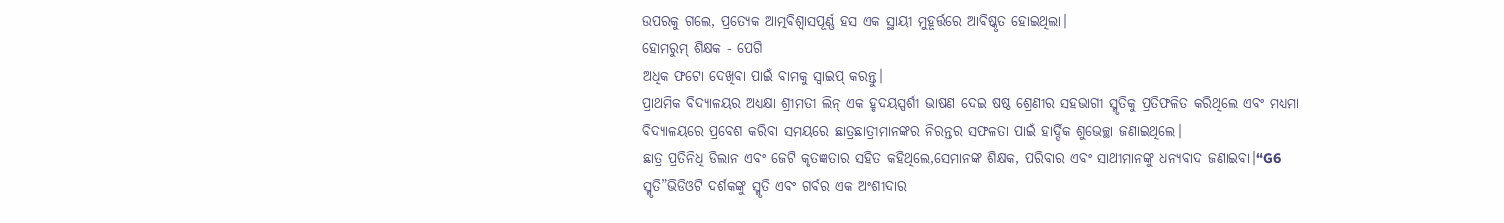ଉପରକୁ ଗଲେ, ପ୍ରତ୍ୟେକ ଆତ୍ମବିଶ୍ୱାସପୂର୍ଣ୍ଣ ହସ ଏକ ସ୍ଥାୟୀ ମୁହୂର୍ତ୍ତରେ ଆବିଷ୍କୃତ ହୋଇଥିଲା।
ହୋମରୁମ୍ ଶିକ୍ଷକ - ପେଗି
ଅଧିକ ଫଟୋ ଦେଖିବା ପାଇଁ ବାମକୁ ସ୍ୱାଇପ୍ କରନ୍ତୁ।
ପ୍ରାଥମିକ ବିଦ୍ୟାଳୟର ଅଧ୍ୟକ୍ଷା ଶ୍ରୀମତୀ ଲିନ୍ ଏକ ହୃଦୟସ୍ପର୍ଶୀ ଭାଷଣ ଦେଇ ଷଷ୍ଠ ଶ୍ରେଣୀର ସହଭାଗୀ ସ୍ମୃତିକୁ ପ୍ରତିଫଳିତ କରିଥିଲେ ଏବଂ ମଧ୍ୟମା ବିଦ୍ୟାଳୟରେ ପ୍ରବେଶ କରିବା ସମୟରେ ଛାତ୍ରଛାତ୍ରୀମାନଙ୍କର ନିରନ୍ତର ସଫଳତା ପାଇଁ ହାର୍ଦ୍ଦିକ ଶୁଭେଚ୍ଛା ଜଣାଇଥିଲେ।
ଛାତ୍ର ପ୍ରତିନିଧି ଡିଲାନ ଏବଂ ଜେଟି କୃତଜ୍ଞତାର ସହିତ କହିଥିଲେ,ସେମାନଙ୍କ ଶିକ୍ଷକ, ପରିବାର ଏବଂ ସାଥୀମାନଙ୍କୁ ଧନ୍ୟବାଦ ଜଣାଇବା।“G6 ସ୍ମୃତି”ଭିଡିଓଟି ଦର୍ଶକଙ୍କୁ ସ୍ମୃତି ଏବଂ ଗର୍ବର ଏକ ଅଂଶୀଦାର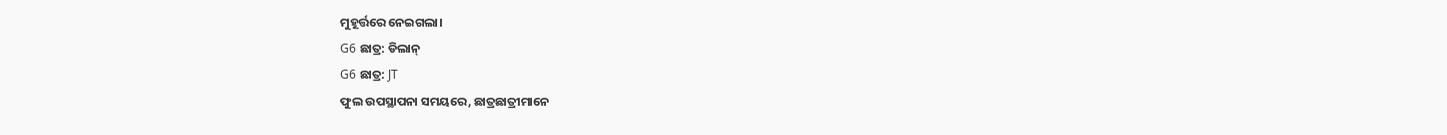ମୁହୂର୍ତ୍ତରେ ନେଇଗଲା।
G6 ଛାତ୍ର: ଡିଲାନ୍
G6 ଛାତ୍ର: JT
ଫୁଲ ଉପସ୍ଥାପନା ସମୟରେ, ଛାତ୍ରଛାତ୍ରୀମାନେ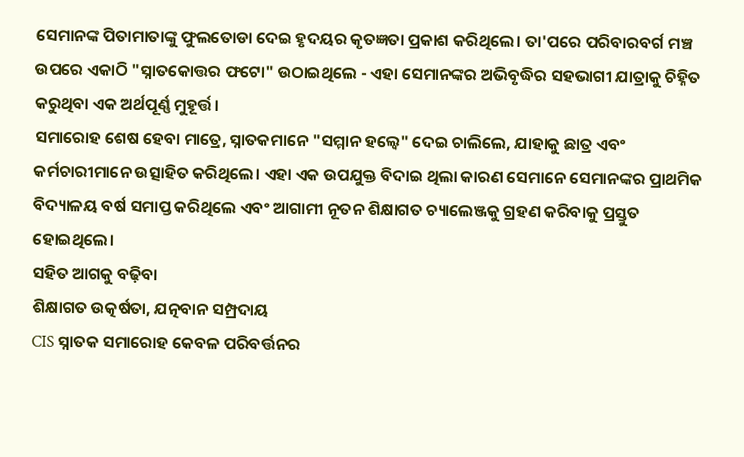ସେମାନଙ୍କ ପିତାମାତାଙ୍କୁ ଫୁଲତୋଡା ଦେଇ ହୃଦୟର କୃତଜ୍ଞତା ପ୍ରକାଶ କରିଥିଲେ। ତା'ପରେ ପରିବାରବର୍ଗ ମଞ୍ଚ ଉପରେ ଏକାଠି "ସ୍ନାତକୋତ୍ତର ଫଟୋ" ଉଠାଇଥିଲେ - ଏହା ସେମାନଙ୍କର ଅଭିବୃଦ୍ଧିର ସହଭାଗୀ ଯାତ୍ରାକୁ ଚିହ୍ନିତ କରୁଥିବା ଏକ ଅର୍ଥପୂର୍ଣ୍ଣ ମୁହୂର୍ତ୍ତ।
ସମାରୋହ ଶେଷ ହେବା ମାତ୍ରେ, ସ୍ନାତକମାନେ "ସମ୍ମାନ ହଲ୍ୱେ" ଦେଇ ଚାଲିଲେ, ଯାହାକୁ ଛାତ୍ର ଏବଂ କର୍ମଚାରୀମାନେ ଉତ୍ସାହିତ କରିଥିଲେ। ଏହା ଏକ ଉପଯୁକ୍ତ ବିଦାଇ ଥିଲା କାରଣ ସେମାନେ ସେମାନଙ୍କର ପ୍ରାଥମିକ ବିଦ୍ୟାଳୟ ବର୍ଷ ସମାପ୍ତ କରିଥିଲେ ଏବଂ ଆଗାମୀ ନୂତନ ଶିକ୍ଷାଗତ ଚ୍ୟାଲେଞ୍ଜକୁ ଗ୍ରହଣ କରିବାକୁ ପ୍ରସ୍ତୁତ ହୋଇଥିଲେ।
ସହିତ ଆଗକୁ ବଢ଼ିବା
ଶିକ୍ଷାଗତ ଉତ୍କର୍ଷତା, ଯତ୍ନବାନ ସମ୍ପ୍ରଦାୟ
CIS ସ୍ନାତକ ସମାରୋହ କେବଳ ପରିବର୍ତ୍ତନର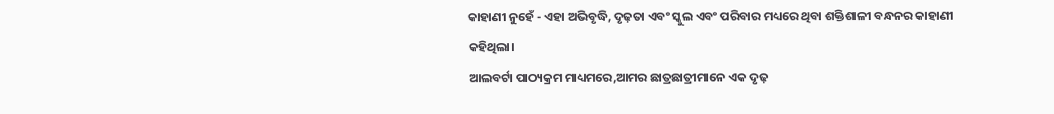କାହାଣୀ ନୁହେଁ - ଏହା ଅଭିବୃଦ୍ଧି, ଦୃଢ଼ତା ଏବଂ ସ୍କୁଲ ଏବଂ ପରିବାର ମଧ୍ୟରେ ଥିବା ଶକ୍ତିଶାଳୀ ବନ୍ଧନର କାହାଣୀ କହିଥିଲା।
ଆଲବର୍ଟା ପାଠ୍ୟକ୍ରମ ମାଧ୍ୟମରେ,ଆମର ଛାତ୍ରଛାତ୍ରୀମାନେ ଏକ ଦୃଢ଼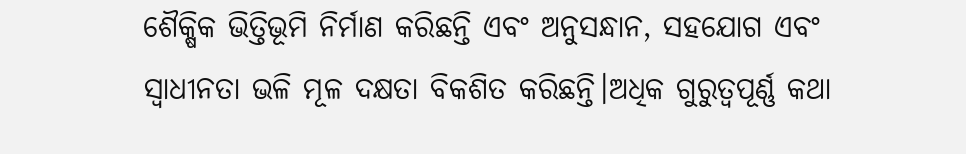ଶୈକ୍ଷିକ ଭିତ୍ତିଭୂମି ନିର୍ମାଣ କରିଛନ୍ତି ଏବଂ ଅନୁସନ୍ଧାନ, ସହଯୋଗ ଏବଂ ସ୍ୱାଧୀନତା ଭଳି ମୂଳ ଦକ୍ଷତା ବିକଶିତ କରିଛନ୍ତି।ଅଧିକ ଗୁରୁତ୍ୱପୂର୍ଣ୍ଣ କଥା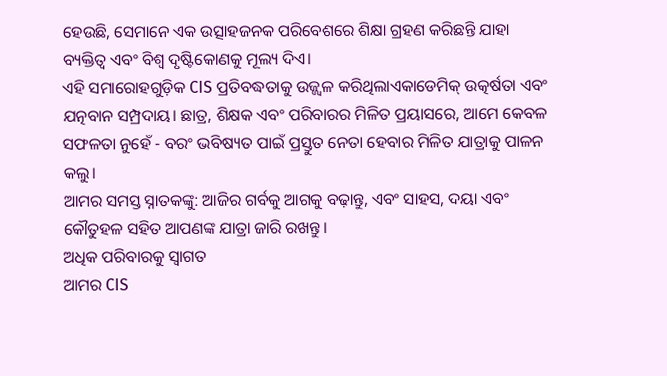ହେଉଛି, ସେମାନେ ଏକ ଉତ୍ସାହଜନକ ପରିବେଶରେ ଶିକ୍ଷା ଗ୍ରହଣ କରିଛନ୍ତି ଯାହା ବ୍ୟକ୍ତିତ୍ୱ ଏବଂ ବିଶ୍ୱ ଦୃଷ୍ଟିକୋଣକୁ ମୂଲ୍ୟ ଦିଏ।
ଏହି ସମାରୋହଗୁଡ଼ିକ CIS ପ୍ରତିବଦ୍ଧତାକୁ ଉଜ୍ଜ୍ୱଳ କରିଥିଲାଏକାଡେମିକ୍ ଉତ୍କର୍ଷତା ଏବଂ ଯତ୍ନବାନ ସମ୍ପ୍ରଦାୟ। ଛାତ୍ର, ଶିକ୍ଷକ ଏବଂ ପରିବାରର ମିଳିତ ପ୍ରୟାସରେ, ଆମେ କେବଳ ସଫଳତା ନୁହେଁ - ବରଂ ଭବିଷ୍ୟତ ପାଇଁ ପ୍ରସ୍ତୁତ ନେତା ହେବାର ମିଳିତ ଯାତ୍ରାକୁ ପାଳନ କଲୁ।
ଆମର ସମସ୍ତ ସ୍ନାତକଙ୍କୁ: ଆଜିର ଗର୍ବକୁ ଆଗକୁ ବଢ଼ାନ୍ତୁ, ଏବଂ ସାହସ, ଦୟା ଏବଂ କୌତୁହଳ ସହିତ ଆପଣଙ୍କ ଯାତ୍ରା ଜାରି ରଖନ୍ତୁ।
ଅଧିକ ପରିବାରକୁ ସ୍ୱାଗତ
ଆମର CIS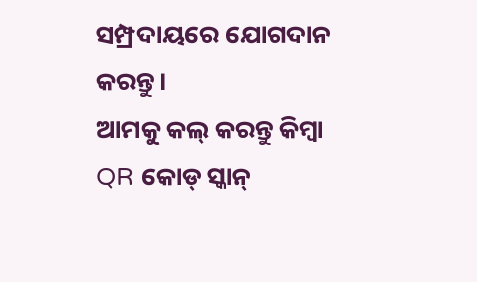ସମ୍ପ୍ରଦାୟରେ ଯୋଗଦାନ କରନ୍ତୁ।
ଆମକୁ କଲ୍ କରନ୍ତୁ କିମ୍ବା QR କୋଡ୍ ସ୍କାନ୍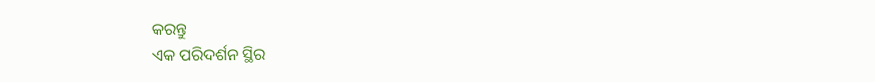କରନ୍ତୁ
ଏକ ପରିଦର୍ଶନ ସ୍ଥିର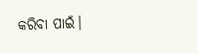କରିବା ପାଇଁ।